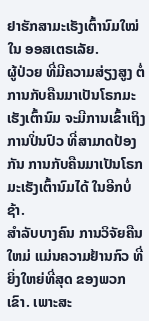ຢາຮັກສາມະເຮັງເຕົ້ານົມໃໝ່ ໃນ ອອສເຕຣເລັຍ.
ຜູ້ປ່ວຍ ທີ່ມີຄວາມສ່ຽງສູງ ຕໍ່ການກັບຄືນມາເປັນໂຣກມະເຮັງເຕົ້ານົມ ຈະມີການເຂົ້າເຖິງ ການປິ່ນປົວ ທີ່ສາມາດປ້ອງກັນ ການກັບຄືນມາເປັນໂຣກມະເຮັງເຕົ້ານົມໄດ້ ໃນອີກບໍ່ຊ້າ.
ສໍາລັບບາງຄົນ ການວິຈັຍຄືນໃຫມ່ ແມ່ນຄວາມຢ້ານກົວ ທີ່ຍິ່ງໃຫຍ່ທີ່ສຸດ ຂອງພວກເຂົາ. ເພາະສະ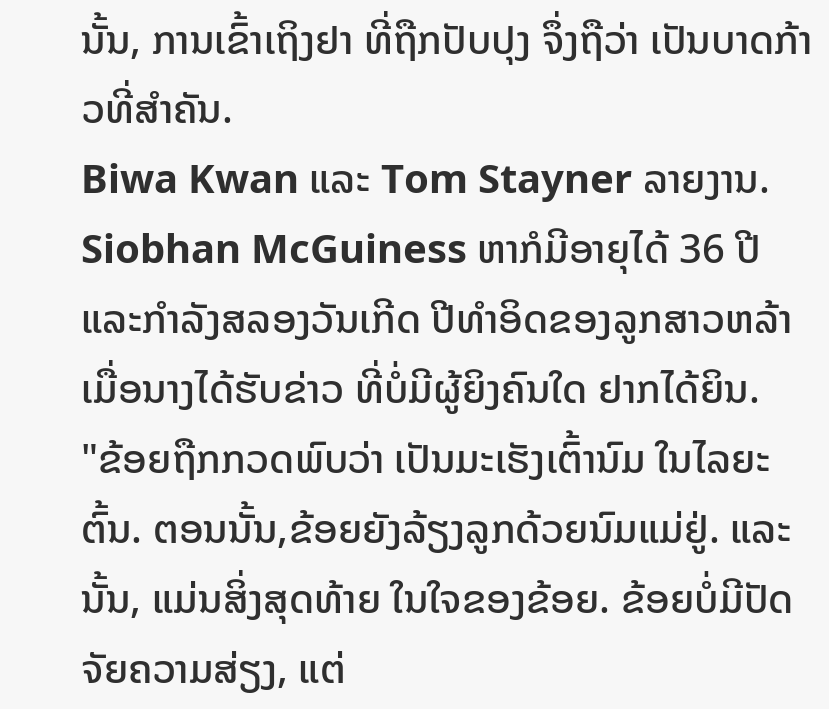ນັ້ນ, ການເຂົ້າເຖິງຢາ ທີ່ຖືກປັບປຸງ ຈຶ່ງຖືວ່າ ເປັນບາດກ້າວທີ່ສໍາຄັນ.
Biwa Kwan ແລະ Tom Stayner ລາຍງານ.
Siobhan McGuiness ຫາກໍມີອາຍຸໄດ້ 36 ປີ ແລະກຳລັງສລອງວັນເກີດ ປີທໍາອິດຂອງລູກສາວຫລ້າ ເມື່ອນາງໄດ້ຮັບຂ່າວ ທີ່ບໍ່ມີຜູ້ຍິງຄົນໃດ ຢາກໄດ້ຍິນ.
"ຂ້ອຍຖືກກວດພົບວ່າ ເປັນມະເຮັງເຕົ້ານົມ ໃນໄລຍະຕົ້ນ. ຕອນນັ້ນ,ຂ້ອຍຍັງລ້ຽງລູກດ້ວຍນົມແມ່ຢູ່. ແລະນັ້ນ, ແມ່ນສິ່ງສຸດທ້າຍ ໃນໃຈຂອງຂ້ອຍ. ຂ້ອຍບໍ່ມີປັດຈັຍຄວາມສ່ຽງ, ແຕ່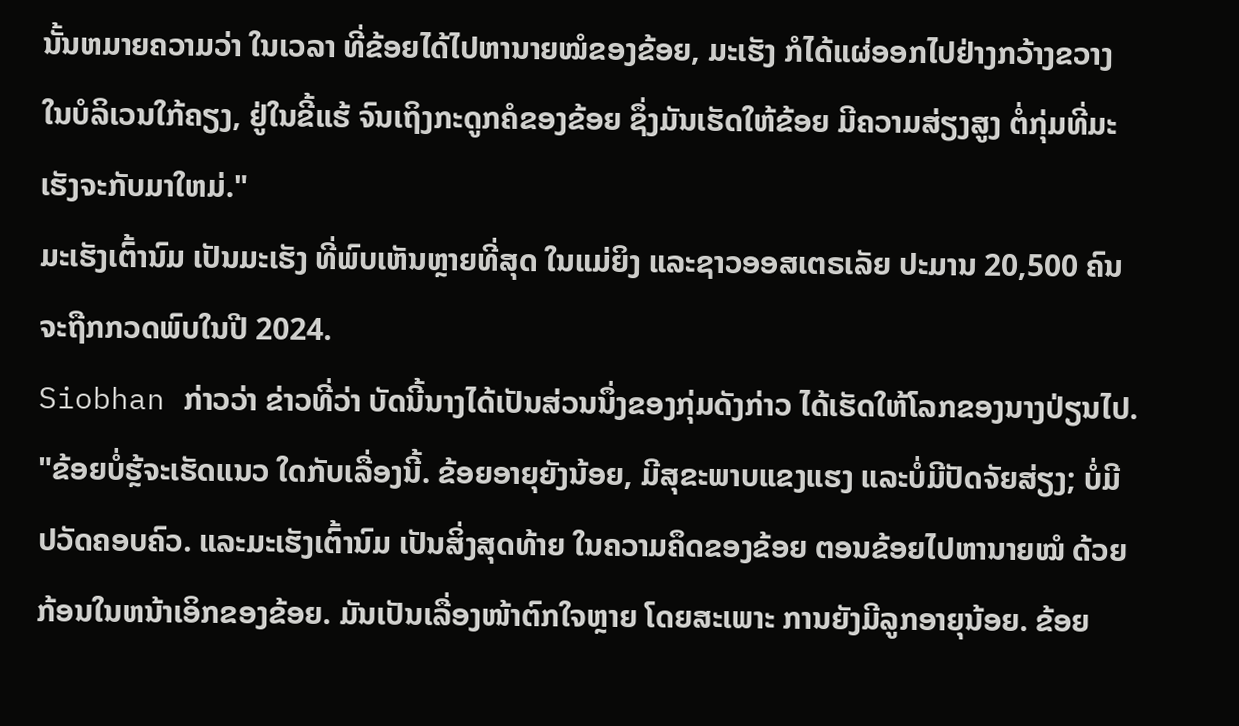ນັ້ນຫມາຍຄວາມວ່າ ໃນເວລາ ທີ່ຂ້ອຍໄດ້ໄປຫານາຍໝໍຂອງຂ້ອຍ, ມະເຮັງ ກໍໄດ້ແຜ່ອອກໄປຢ່າງກວ້າງຂວາງ ໃນບໍລິເວນໃກ້ຄຽງ, ຢູ່ໃນຂີ້ແຮ້ ຈົນເຖິງກະດູກຄໍຂອງຂ້ອຍ ຊຶ່ງມັນເຮັດໃຫ້ຂ້ອຍ ມີຄວາມສ່ຽງສູງ ຕໍ່ກຸ່ມທີ່ມະເຮັງຈະກັບມາໃຫມ່."
ມະເຮັງເຕົ້ານົມ ເປັນມະເຮັງ ທີ່ພົບເຫັນຫຼາຍທີ່ສຸດ ໃນແມ່ຍິງ ແລະຊາວອອສເຕຣເລັຍ ປະມານ 20,500 ຄົນ ຈະຖືກກວດພົບໃນປີ 2024.
Siobhan ກ່າວວ່າ ຂ່າວທີ່ວ່າ ບັດນີ້ນາງໄດ້ເປັນສ່ວນນຶ່ງຂອງກຸ່ມດັງກ່າວ ໄດ້ເຮັດໃຫ້ໂລກຂອງນາງປ່ຽນໄປ.
"ຂ້ອຍບໍ່ຮຼ້ຈະເຮັດແນວ ໃດກັບເລື່ອງນີ້. ຂ້ອຍອາຍຸຍັງນ້ອຍ, ມີສຸຂະພາບແຂງແຮງ ແລະບໍ່ມີປັດຈັຍສ່ຽງ; ບໍ່ມີປວັດຄອບຄົວ. ແລະມະເຮັງເຕົ້ານົມ ເປັນສິ່ງສຸດທ້າຍ ໃນຄວາມຄຶດຂອງຂ້ອຍ ຕອນຂ້ອຍໄປຫານາຍໝໍ ດ້ວຍກ້ອນໃນຫນ້າເອິກຂອງຂ້ອຍ. ມັນເປັນເລື່ອງໜ້າຕົກໃຈຫຼາຍ ໂດຍສະເພາະ ການຍັງມີລູກອາຍຸນ້ອຍ. ຂ້ອຍ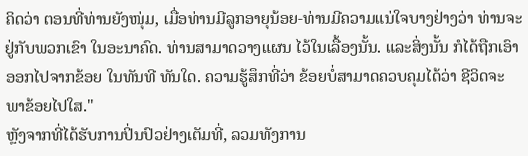ຄິດວ່າ ຕອນທີ່ທ່ານຍັງໜຸ່ມ, ເມື່ອທ່ານມີລູກອາຍຸນ້ອຍ-ທ່ານມີຄວາມແນ່ໃຈບາງຢ່າງວ່າ ທ່ານຈະຢູ່ກັບພວກເຂົາ ໃນອະນາຄົດ. ທ່ານສາມາດວາງແຜນ ໄວ້ໃນເລື້ອງນັ້ນ. ແລະສິ່ງນັ້ນ ກໍໄດ້ຖືກເອົາອອກໄປຈາກຂ້ອຍ ໃນທັນທີ ທັນໃດ. ຄວາມຮູ້ສຶກທີ່ວ່າ ຂ້ອຍບໍ່ສາມາດຄວບຄຸມໄດ້ວ່າ ຊີວິດຈະພາຂ້ອຍໄປໃສ."
ຫຼັງຈາກທີ່ໄດ້ຮັບການປິ່ນປົວຢ່າງເຕັມທີ່, ລວມທັງການ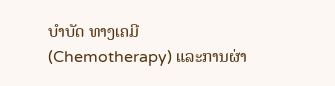ບໍາບັດ ທາງເຄມີ (Chemotherapy) ແລະການຜ່າ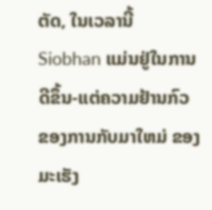ຕັດ, ໃນເວລານີ້ Siobhan ແມ່ນຢູ່ໃນການດີຂຶ້ນ-ແຕ່ຄວາມຢ້ານກົວ ຂອງການກັບມາໃຫມ່ ຂອງມະເຮັງ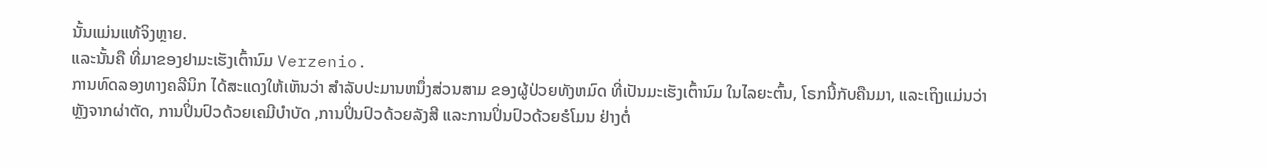ນັ້ນແມ່ນແທ້ຈິງຫຼາຍ.
ແລະນັ້ນຄື ທີ່ມາຂອງຢາມະເຮັງເຕົ້ານົມ Verzenio.
ການທົດລອງທາງຄລີນິກ ໄດ້ສະແດງໃຫ້ເຫັນວ່າ ສໍາລັບປະມານຫນຶ່ງສ່ວນສາມ ຂອງຜູ້ປ່ວຍທັງຫມົດ ທີ່ເປັນມະເຮັງເຕົ້ານົມ ໃນໄລຍະຕົ້ນ, ໂຣກນີ້ກັບຄືນມາ, ແລະເຖິງແມ່ນວ່າ ຫຼັງຈາກຜ່າຕັດ, ການປິ່ນປົວດ້ວຍເຄມີບໍາບັດ ,ການປິ່ນປົວດ້ວຍລັງສີ ແລະການປິ່ນປົວດ້ວຍຮໍໂມນ ຢ່າງຕໍ່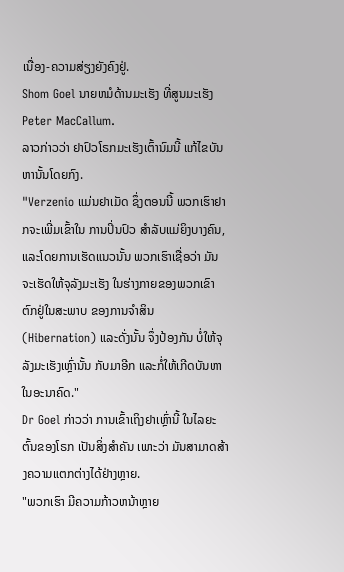ເນື່ອງ-ຄວາມສ່ຽງຍັງຄົງຢູ່.
Shom Goel ນາຍຫມໍດ້ານມະເຮັງ ທີ່ສູນມະເຮັງ Peter MacCallum.
ລາວກ່າວວ່າ ຢາປົວໂຣກມະເຮັງເຕົ້ານົມນີ້ ແກ້ໄຂບັນຫານັ້ນໂດຍກົງ.
"Verzenio ແມ່ນຢາເມັດ ຊຶ່ງຕອນນີ້ ພວກເຮົາຢາກຈະເພີ່ມເຂົ້າໃນ ການປິ່ນປົວ ສໍາລັບແມ່ຍິງບາງຄົນ, ແລະໂດຍການເຮັດແນວນັ້ນ ພວກເຮົາເຊື່ອວ່າ ມັນຈະເຮັດໃຫ້ຈຸລັງມະເຮັງ ໃນຮ່າງກາຍຂອງພວກເຂົາ ຕົກຢູ່ໃນສະພາບ ຂອງການຈຳສິນ (Hibernation) ແລະດັ່ງນັ້ນ ຈຶ່ງປ້ອງກັນ ບໍ່ໃຫ້ຈຸລັງມະເຮັງເຫຼົ່ານັ້ນ ກັບມາອີກ ແລະກໍ່ໃຫ້ເກີດບັນຫາໃນອະນາຄົດ."
Dr Goel ກ່າວວ່າ ການເຂົ້າເຖິງຢາເຫຼົ່ານີ້ ໃນໄລຍະຕົ້ນຂອງໂຣກ ເປັນສິ່ງສໍາຄັນ ເພາະວ່າ ມັນສາມາດສ້າງຄວາມແຕກຕ່າງໄດ້ຢ່າງຫຼາຍ.
"ພວກເຮົາ ມີຄວາມກ້າວຫນ້າຫຼາຍ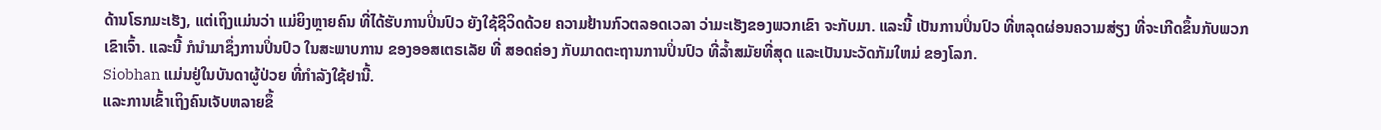ດ້ານໂຣກມະເຮັງ, ແຕ່ເຖິງແມ່ນວ່າ ແມ່ຍິງຫຼາຍຄົນ ທີ່ໄດ້ຮັບການປິ່ນປົວ ຍັງໃຊ້ຊີວິດດ້ວຍ ຄວາມຢ້ານກົວຕລອດເວລາ ວ່າມະເຮັງຂອງພວກເຂົາ ຈະກັບມາ. ແລະນີ້ ເປັນການປິ່ນປົວ ທີ່ຫລຸດຜ່ອນຄວາມສ່ຽງ ທີ່ຈະເກີດຂຶ້ນກັບພວກເຂົາເຈົ້າ. ແລະນີ້ ກໍນຳມາຊຶ່ງການປິ່ນປົວ ໃນສະພາບການ ຂອງອອສເຕຣເລັຍ ທີ່ ສອດຄ່ອງ ກັບມາດຕະຖານການປິ່ນປົວ ທີ່ລ້ຳສມັຍທີ່ສຸດ ແລະເປັນນະວັດກັມໃຫມ່ ຂອງໂລກ.
Siobhan ແມ່ນຢູ່ໃນບັນດາຜູ້ປ່ວຍ ທີ່ກໍາລັງໃຊ້ຢານີ້.
ແລະການເຂົ້າເຖິງຄົນເຈັບຫລາຍຂຶ້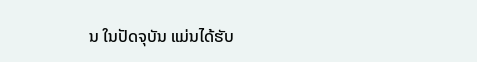ນ ໃນປັດຈຸບັນ ແມ່ນໄດ້ຮັບ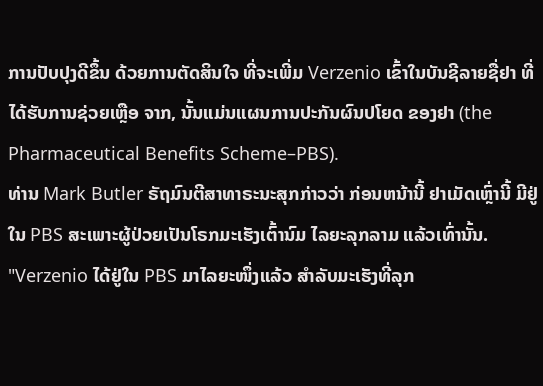ການປັບປຸງດີຂຶ້ນ ດ້ວຍການຕັດສິນໃຈ ທີ່ຈະເພີ່ມ Verzenio ເຂົ້າໃນບັນຊີລາຍຊື່ຢາ ທີ່ໄດ້ຮັບການຊ່ວຍເຫຼືອ ຈາກ, ນັ້ນແມ່ນແຜນການປະກັນຜົນປໂຍດ ຂອງຢາ (the Pharmaceutical Benefits Scheme–PBS).
ທ່ານ Mark Butler ຣັຖມົນຕີສາທາຣະນະສຸກກ່າວວ່າ ກ່ອນຫນ້ານີ້ ຢາເມັດເຫຼົ່ານີ້ ມີຢູ່ໃນ PBS ສະເພາະຜູ້ປ່ວຍເປັນໂຣກມະເຮັງເຕົ້ານົມ ໄລຍະລຸກລາມ ແລ້ວເທົ່ານັ້ນ.
"Verzenio ໄດ້ຢູ່ໃນ PBS ມາໄລຍະໜຶ່ງແລ້ວ ສໍາລັບມະເຮັງທີ່ລຸກ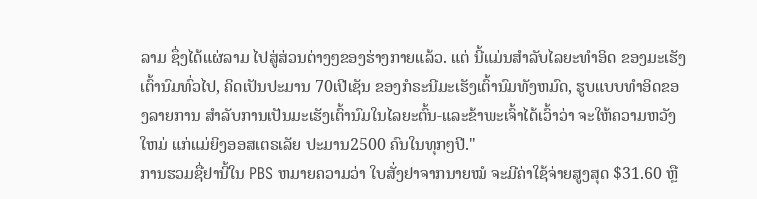ລາມ ຊຶ່ງໄດ້ແຜ່ລາມ ໄປສູ່ສ່ວນຕ່າງໆຂອງຮ່າງກາຍແລ້ວ. ແຕ່ ນີ້ແມ່ນສຳລັບໄລຍະທຳອິດ ຂອງມະເຮັງເຕົ້ານົມທົ່ວໄປ, ຄິດເປັນປະມານ 70ເປີເຊັນ ຂອງກໍຣະນີມະເຮັງເຕົ້ານົມທັງຫມົດ, ຮູບແບບທໍາອິດຂອງລາຍການ ສໍາລັບການເປັນມະເຮັງເຕົ້ານົມໃນໄລຍະຕົ້ນ-ແລະຂ້າພະເຈົ້າໄດ້ເວົ້າວ່າ ຈະໃຫ້ຄວາມຫວັງໃຫມ່ ແກ່ແມ່ຍິງອອສເຕຣເລັຍ ປະມານ2500 ຄົນໃນທຸກໆປີ."
ການຮວມຊື່ຢານີ້ໃນ PBS ຫມາຍຄວາມວ່າ ໃບສັ່ງຢາຈາກນາຍໝໍ ຈະມີຄ່າໃຊ້ຈ່າຍສູງສຸດ $31.60 ຫຼື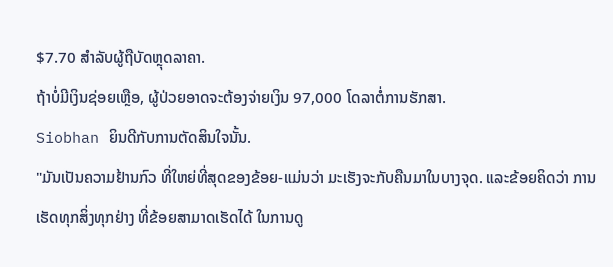$7.70 ສໍາລັບຜູ້ຖືບັດຫຼຸດລາຄາ.
ຖ້າບໍ່ມີເງິນຊ່ອຍເຫຼືອ, ຜູ້ປ່ວຍອາດຈະຕ້ອງຈ່າຍເງິນ 97,000 ໂດລາຕໍ່ການຮັກສາ.
Siobhan ຍິນດີກັບການຕັດສິນໃຈນັ້ນ.
"ມັນເປັນຄວາມຢ້ານກົວ ທີ່ໃຫຍ່ທີ່ສຸດຂອງຂ້ອຍ-ແມ່ນວ່າ ມະເຮັງຈະກັບຄືນມາໃນບາງຈຸດ. ແລະຂ້ອຍຄິດວ່າ ການເຮັດທຸກສິ່ງທຸກຢ່າງ ທີ່ຂ້ອຍສາມາດເຮັດໄດ້ ໃນການດູ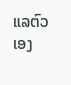ແລຕົວເອງ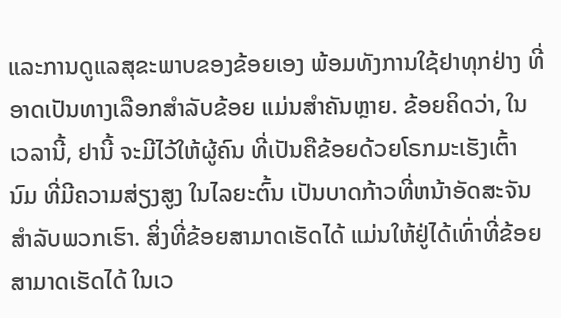ແລະການດູແລສຸຂະພາບຂອງຂ້ອຍເອງ ພ້ອມທັງການໃຊ້ຢາທຸກຢ່າງ ທີ່ອາດເປັນທາງເລືອກສໍາລັບຂ້ອຍ ແມ່ນສໍາຄັນຫຼາຍ. ຂ້ອຍຄິດວ່າ, ໃນເວລານີ້, ຢານີ້ ຈະມີໄວ້ໃຫ້ຜູ້ຄົນ ທີ່ເປັນຄືຂ້ອຍດ້ວຍໂຣກມະເຮັງເຕົ້ານົມ ທີ່ມີຄວາມສ່ຽງສູງ ໃນໄລຍະຕົ້ນ ເປັນບາດກ້າວທີ່ຫນ້າອັດສະຈັນ ສໍາລັບພວກເຮົາ. ສິ່ງທີ່ຂ້ອຍສາມາດເຮັດໄດ້ ແມ່ນໃຫ້ຢູ່ໄດ້ເທົ່າທີ່ຂ້ອຍສາມາດເຮັດໄດ້ ໃນເວ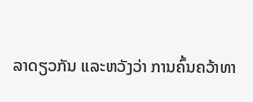ລາດຽວກັນ ແລະຫວັງວ່າ ການຄົ້ນຄວ້າທາ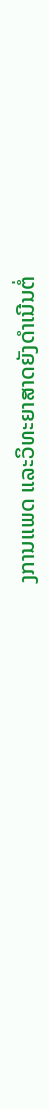ງການແພດ ແລະວິທະຍາສາດຍັງດໍາເນີນຕໍ່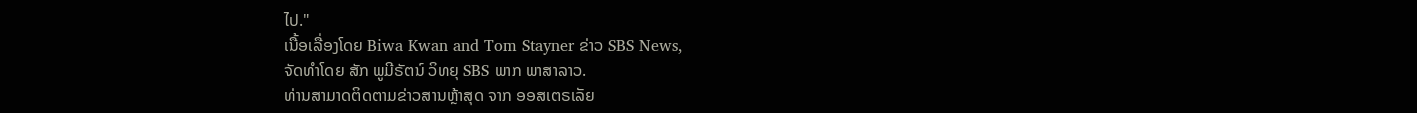ໄປ."
ເນື້ອເລື່ອງໂດຍ Biwa Kwan and Tom Stayner ຂ່າວ SBS News,
ຈັດທຳໂດຍ ສັກ ພູມີຣັຕນ໌ ວິທຍຸ SBS ພາກ ພາສາລາວ.
ທ່ານສາມາດຕິດຕາມຂ່າວສານຫຼ້າສຸດ ຈາກ ອອສເຕຣເລັຍ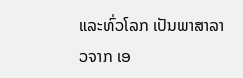ແລະທົ່ວໂລກ ເປັນພາສາລາວຈາກ ເອ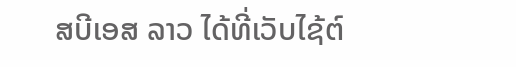ສບີເອສ ລາວ ໄດ້ທີ່ເວັບໄຊ້ຕ໌